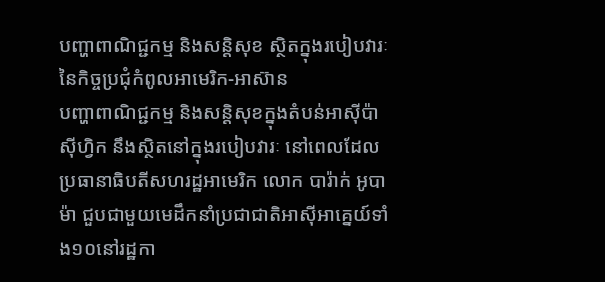បញ្ហាពាណិជ្ជកម្ម និងសន្តិសុខ ស្ថិតក្នុងរបៀបវារៈនៃកិច្ចប្រជុំកំពូលអាមេរិក-អាស៊ាន
បញ្ហាពាណិជ្ជកម្ម និងសន្តិសុខក្នុងតំបន់អាស៊ីប៉ាស៊ីហ្វិក នឹងស្ថិតនៅក្នុងរបៀបវារៈ នៅពេលដែលប្រធានាធិបតីសហរដ្ឋអាមេរិក លោក បារ៉ាក់ អូបាម៉ា ជួបជាមួយមេដឹកនាំប្រជាជាតិអាស៊ីអាគ្នេយ៍ទាំង១០នៅរដ្ឋកា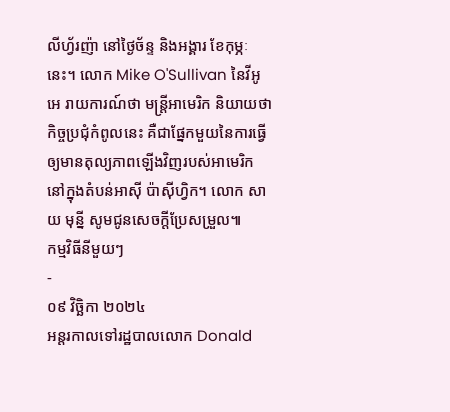លីហ្វ័រញ៉ា នៅថ្ងៃច័ន្ទ និងអង្គារ ខែកុម្ភៈនេះ។ លោក Mike O'Sullivan នៃវីអូអេ រាយការណ៍ថា មន្ត្រីអាមេរិក និយាយថា កិច្ចប្រជុំកំពូលនេះ គឺជាផ្នែកមួយនៃការធ្វើឲ្យមានតុល្យភាពឡើងវិញរបស់អាមេរិក នៅក្នុងតំបន់អាស៊ី ប៉ាស៊ីហ្វិក។ លោក សាយ មុន្នី សូមជូនសេចក្តីប្រែសម្រួល៕
កម្មវិធីនីមួយៗ
-
០៩ វិច្ឆិកា ២០២៤
អន្តរកាលទៅរដ្ឋបាលលោក Donald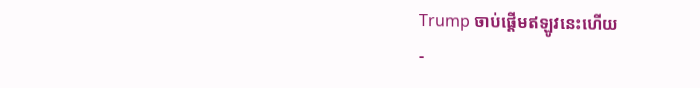Trump ចាប់ផ្តើមឥឡូវនេះហើយ
-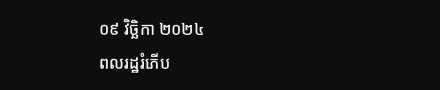០៩ វិច្ឆិកា ២០២៤
ពលរដ្ឋរំភើប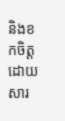និងខកចិត្ត ដោយសារ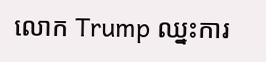លោក Trump ឈ្នះការ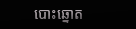បោះឆ្នោត